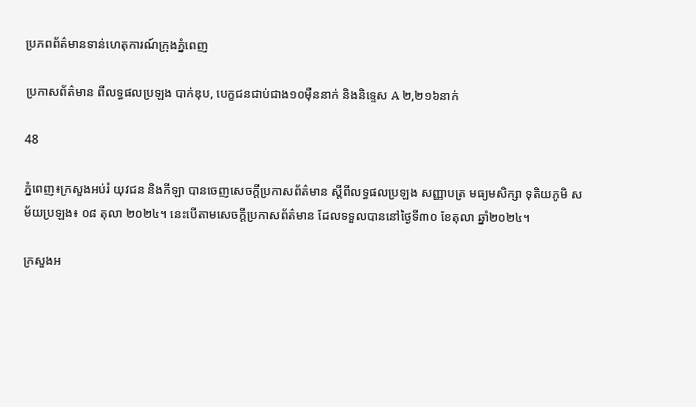ប្រភពព័ត៌មានទាន់ហេតុការណ៍ក្រុងភ្នំពេញ

ប្រកាសព័ត៌មាន ពីលទ្ធផលប្រឡង បាក់ឌុប, បេក្ខជនជាប់ជាង១០ម៉ឺននាក់ និងនិទ្ទេស A ២,២១៦នាក់

48

ភ្នំពេញ៖ក្រសួងអប់រំ យុវជន និងកីឡា បានចេញសេចក្ដីប្រកាសព័ត៌មាន ស្ដីពីលទ្ធផលប្រឡង សញ្ញាបត្រ មធ្យមសិក្សា ទុតិយភូមិ សម័យប្រឡង៖ ០៨ តុលា ២០២៤។ នេះបើតាមសេចក្ដីប្រកាសព័ត៌មាន ដែលទទួលបាននៅថ្ងៃទី៣០ ខែតុលា ឆ្នាំ២០២៤។

ក្រសួងអ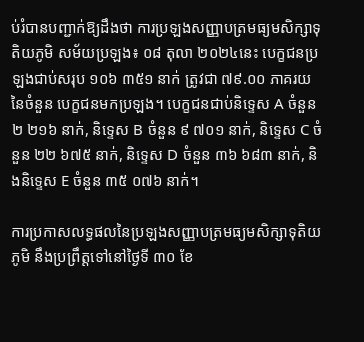ប់រំបានបញ្ជាក់ឱ្យដឹងថា ការប្រឡងសញ្ញាបត្រមធ្យមសិក្សាទុតិយភូមិ សម័យប្រឡង៖ ០៨ តុលា ២០២៤នេះ បេក្ខជនប្រឡងជាប់សរុប ១០៦ ៣៥១ នាក់ ត្រូវជា ៧៩.០០ ភាគរយនៃចំនួន បេក្ខជនមកប្រឡង។ បេក្ខជនជាប់និទ្ទេស A ចំនួន ២ ២១៦ នាក់, និទ្ទេស B ចំនួន ៩ ៧០១ នាក់, និទ្ទេស C ចំនួន ២២ ៦៧៥ នាក់, និទ្ទេស D ចំនួន ៣៦ ៦៨៣ នាក់, និងនិទ្ទេស E ចំនួន ៣៥ ០៧៦ នាក់។

ការប្រកាសលទ្ធផលនៃប្រឡងសញ្ញាបត្រមធ្យមសិក្សាទុតិយភូមិ នឹងប្រព្រឹត្តទៅនៅថ្ងៃទី ៣០ ខែ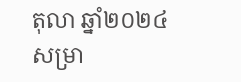តុលា ឆ្នាំ២០២៤ សម្រា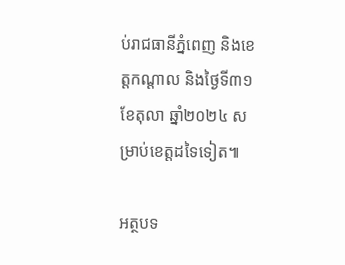ប់រាជធានីភ្នំពេញ និងខេត្តកណ្តាល និងថ្ងៃទី៣១ ខែតុលា ឆ្នាំ២០២៤ សម្រាប់ខេត្តដទៃទៀត៕

អត្ថបទ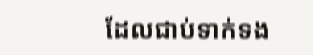ដែលជាប់ទាក់ទង